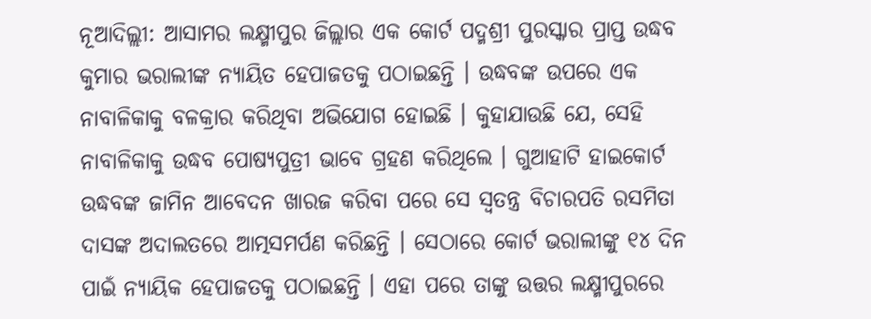ନୂଆଦିଲ୍ଲୀ: ଆସାମର ଲକ୍ଷ୍ମୀପୁର ଜିଲ୍ଲାର ଏକ କୋର୍ଟ ପଦ୍ମଶ୍ରୀ ପୁରସ୍କାର ପ୍ରାପ୍ତ ଉଦ୍ଧବ କୁମାର ଭରାଲୀଙ୍କ ନ୍ୟାୟିତ ହେପାଜତକୁ ପଠାଇଛନ୍ତି । ଉଦ୍ଧବଙ୍କ ଉପରେ ଏକ ନାବାଳିକାକୁ ବଳକ୍ରାର କରିଥିବା ଅଭିଯୋଗ ହୋଇଛି । କୁହାଯାଉଛି ଯେ, ସେହି ନାବାଳିକାକୁ ଉଦ୍ଧବ ପୋଷ୍ୟପୁତ୍ରୀ ଭାବେ ଗ୍ରହଣ କରିଥିଲେ । ଗୁଆହାଟି ହାଇକୋର୍ଟ ଉଦ୍ଧବଙ୍କ ଜାମିନ ଆବେଦନ ଖାରଜ କରିବା ପରେ ସେ ସ୍ୱତନ୍ତ୍ର ବିଚାରପତି ରସମିତା ଦାସଙ୍କ ଅଦାଲତରେ ଆତ୍ମସମର୍ପଣ କରିଛନ୍ତି । ସେଠାରେ କୋର୍ଟ ଭରାଲୀଙ୍କୁ ୧୪ ଦିନ ପାଇଁ ନ୍ୟାୟିକ ହେପାଜତକୁ ପଠାଇଛନ୍ତି । ଏହା ପରେ ତାଙ୍କୁ ଉତ୍ତର ଲକ୍ଷ୍ମୀପୁରରେ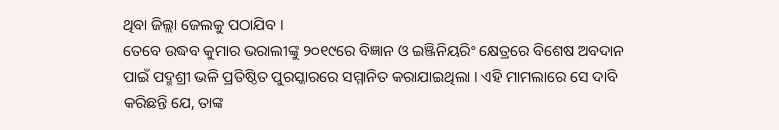ଥିବା ଜିଲ୍ଲା ଜେଲକୁ ପଠାଯିବ ।
ତେବେ ଉଦ୍ଧବ କୁମାର ଭରାଲୀଙ୍କୁ ୨୦୧୯ରେ ବିଜ୍ଞାନ ଓ ଇଞ୍ଜିନିୟରିଂ କ୍ଷେତ୍ରରେ ବିଶେଷ ଅବଦାନ ପାଇଁ ପଦ୍ମଶ୍ରୀ ଭଳି ପ୍ରତିଷ୍ଠିତ ପୁରସ୍କାରରେ ସମ୍ମାନିତ କରାଯାଇଥିଲା । ଏହି ମାମଲାରେ ସେ ଦାବି କରିଛନ୍ତି ଯେ, ତାଙ୍କ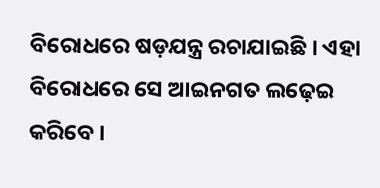ବିରୋଧରେ ଷଡ଼ଯନ୍ତ୍ର ରଚାଯାଇଛି । ଏହା ବିରୋଧରେ ସେ ଆଇନଗତ ଲଢ଼େଇ କରିବେ ।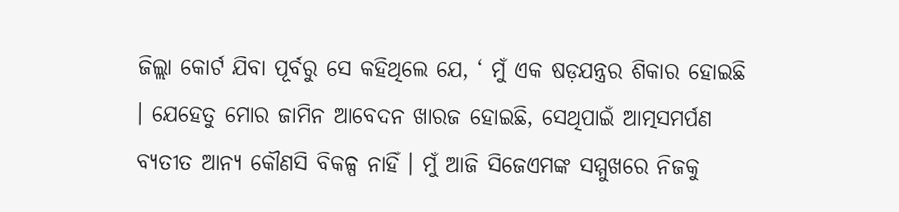ଜିଲ୍ଲା କୋର୍ଟ ଯିବା ପୂର୍ବରୁ ସେ କହିଥିଲେ ଯେ, ‘ ମୁଁ ଏକ ଷଡ଼ଯନ୍ତ୍ରର ଶିକାର ହୋଇଛି । ଯେହେତୁ ମୋର ଜାମିନ ଆବେଦନ ଖାରଜ ହୋଇଛି, ସେଥିପାଇଁ ଆତ୍ମସମର୍ପଣ ବ୍ୟତୀତ ଆନ୍ୟ କୌଣସି ବିକଳ୍ପ ନାହିଁ । ମୁଁ ଆଜି ସିଜେଏମଙ୍କ ସମ୍ମୁଖରେ ନିଜକୁ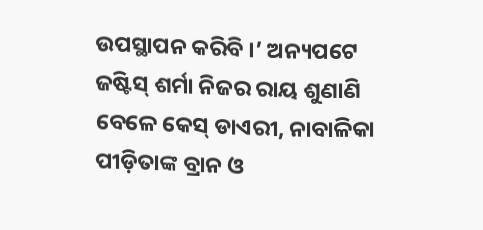ଉପସ୍ଥାପନ କରିବି ।’ ଅନ୍ୟପଟେ ଜଷ୍ଟିସ୍ ଶର୍ମା ନିଜର ରାୟ ଶୁଣାଣି ବେଳେ କେସ୍ ଡାଏରୀ, ନାବାଳିକା ପୀଡ଼ିତାଙ୍କ ବ୍ରାନ ଓ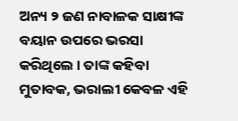ଅନ୍ୟ ୨ ଜଣ ନାବାଳକ ସାକ୍ଷୀଙ୍କ ବୟାନ ଉପରେ ଭରସା କରିଥିଲେ । ତାଙ୍କ କହିବା ମୁତାବକ, ଭରାଲୀ କେବଳ ଏହି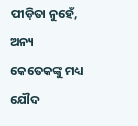ପୀଡ଼ିତା ନୁହେଁ, ଅନ୍ୟ କେତେକଙ୍କୁ ମଧ୍ୟ ଯୌଦ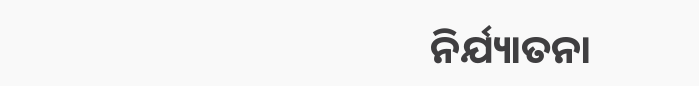ନିର୍ଯ୍ୟାତନା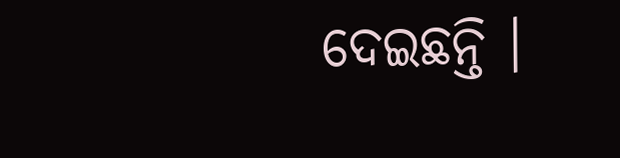ଦେଇଛନ୍ତି ।